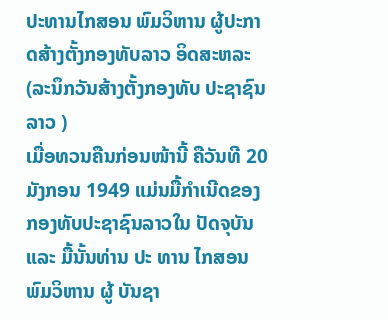ປະທານໄກສອນ ພົມວິຫານ ຜູ້ປະກາດສ້າງຕັ້ງກອງທັບລາວ ອິດສະຫລະ
(ລະນຶກວັນສ້າງຕັ້ງກອງທັບ ປະຊາຊົນລາວ )
ເມື່ອທວນຄືນກ່ອນໜ້ານີ້ ຄືວັນທີ 20 ມັງກອນ 1949 ແມ່ນມື້ກຳເນີດຂອງ ກອງທັບປະຊາຊົນລາວໃນ ປັດຈຸບັນ ແລະ ມື້ນັ້ນທ່ານ ປະ ທານ ໄກສອນ ພົມວິຫານ ຜູ້ ບັນຊາ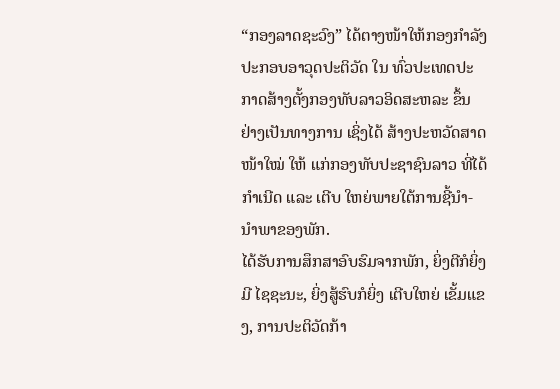“ກອງລາດຊະວົງ” ໄດ້ຕາງໜ້າໃຫ້ກອງກຳລັງ ປະກອບອາວຸດປະຕິວັດ ໃນ ທົ່ວປະເທດປະກາດສ້າງຕັ້ງກອງທັບລາວອິດສະຫລະ ຂຶ້ນ ຢ່າງເປັນທາງການ ເຊິ່ງໄດ້ ສ້າງປະຫວັດສາດໜ້າໃໝ່ ໃຫ້ ແກ່ກອງທັບປະຊາຊົນລາວ ທີ່ໄດ້ກຳເນີດ ແລະ ເຕີບ ໃຫຍ່ພາຍໃຕ້ການຊີ້ນຳ- ນຳພາຂອງພັກ.
ໄດ້ຮັບການສຶກສາອົບຮົມຈາກພັກ, ຍິ່ງຕີກໍຍິ່ງມີ ໄຊຊະນະ, ຍິ່ງສູ້ຮົບກໍຍິ່ງ ເຕີບໃຫຍ່ ເຂັ້ມແຂງ, ການປະຕິວັດກ້າ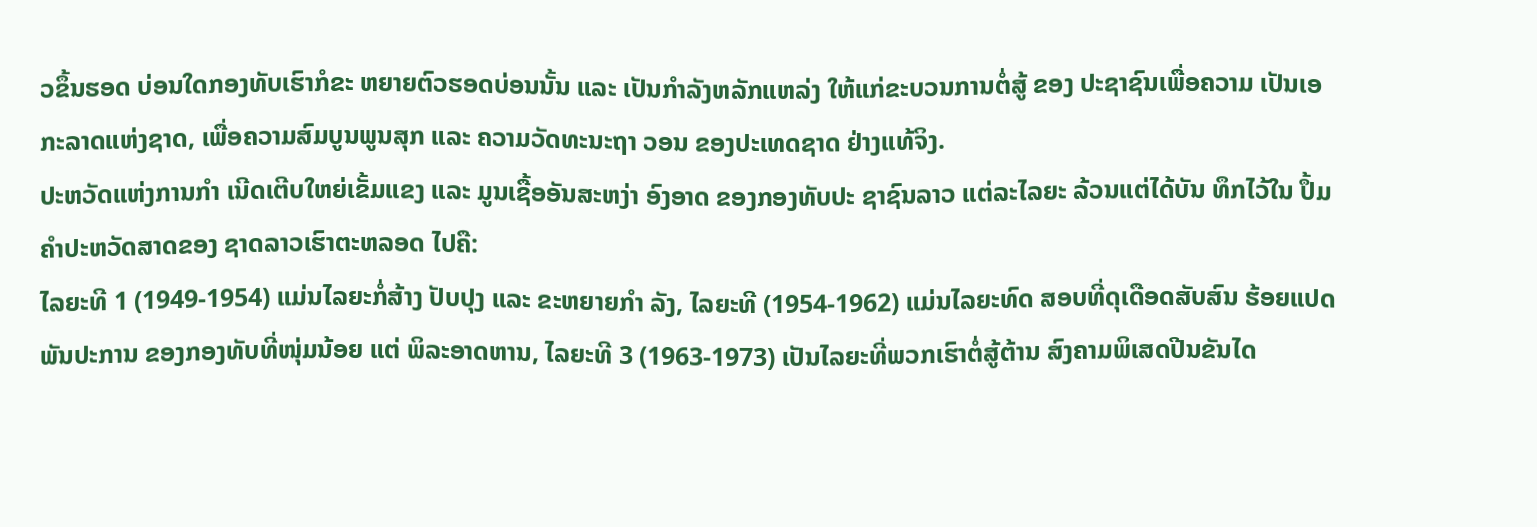ວຂຶ້ນຮອດ ບ່ອນໃດກອງທັບເຮົາກໍຂະ ຫຍາຍຕົວຮອດບ່ອນນັ້ນ ແລະ ເປັນກຳລັງຫລັກແຫລ່ງ ໃຫ້ແກ່ຂະບວນການຕໍ່ສູ້ ຂອງ ປະຊາຊົນເພື່ອຄວາມ ເປັນເອກະລາດແຫ່ງຊາດ, ເພື່ອຄວາມສົມບູນພູນສຸກ ແລະ ຄວາມວັດທະນະຖາ ວອນ ຂອງປະເທດຊາດ ຢ່າງແທ້ຈິງ.
ປະຫວັດແຫ່ງການກຳ ເນີດເຕີບໃຫຍ່ເຂັ້ມແຂງ ແລະ ມູນເຊື້ອອັນສະຫງ່າ ອົງອາດ ຂອງກອງທັບປະ ຊາຊົນລາວ ແຕ່ລະໄລຍະ ລ້ວນແຕ່ໄດ້ບັນ ທຶກໄວ້ໃນ ປຶ້ມຄຳປະຫວັດສາດຂອງ ຊາດລາວເຮົາຕະຫລອດ ໄປຄື:
ໄລຍະທີ 1 (1949-1954) ແມ່ນໄລຍະກໍ່ສ້າງ ປັບປຸງ ແລະ ຂະຫຍາຍກຳ ລັງ, ໄລຍະທີ (1954-1962) ແມ່ນໄລຍະທົດ ສອບທີ່ດຸເດືອດສັບສົນ ຮ້ອຍແປດພັນປະການ ຂອງກອງທັບທີ່ໜຸ່ມນ້ອຍ ແຕ່ ພິລະອາດຫານ, ໄລຍະທີ 3 (1963-1973) ເປັນໄລຍະທີ່ພວກເຮົາຕໍ່ສູ້ຕ້ານ ສົງຄາມພິເສດປີນຂັນໄດ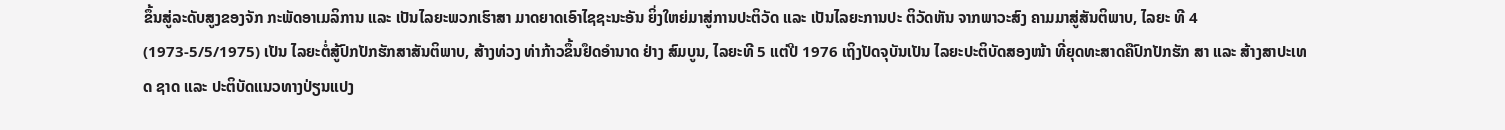ຂຶ້ນສູ່ລະດັບສູງຂອງຈັກ ກະພັດອາເມລິການ ແລະ ເປັນໄລຍະພວກເຮົາສາ ມາດຍາດເອົາໄຊຊະນະອັນ ຍິ່ງໃຫຍ່ມາສູ່ການປະຕິວັດ ແລະ ເປັນໄລຍະການປະ ຕິວັດຫັນ ຈາກພາວະສົງ ຄາມມາສູ່ສັນຕິພາບ, ໄລຍະ ທີ 4 (1973-5/5/1975) ເປັນ ໄລຍະຕໍ່ສູ້ປົກປັກຮັກສາສັນຕິພາບ, ສ້າງທ່ວງ ທ່າກ້າວຂຶ້ນຢຶດອຳນາດ ຢ່າງ ສົມບູນ, ໄລຍະທີ 5 ແຕ່ປີ 1976 ເຖິງປັດຈຸບັນເປັນ ໄລຍະປະຕິບັດສອງໜ້າ ທີ່ຍຸດທະສາດຄືປົກປັກຮັກ ສາ ແລະ ສ້າງສາປະເທດ ຊາດ ແລະ ປະຕິບັດແນວທາງປ່ຽນແປງ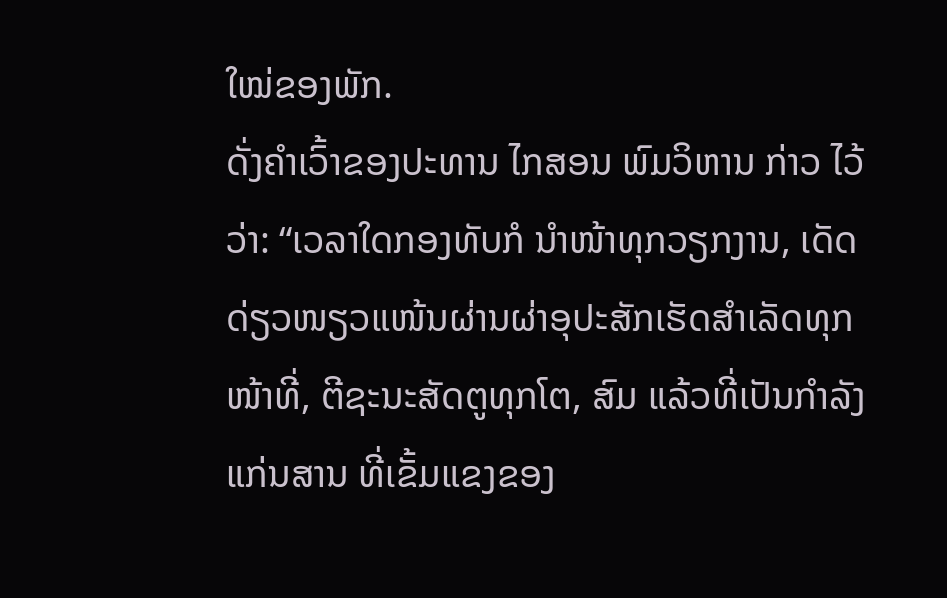ໃໝ່ຂອງພັກ.
ດັ່ງຄຳເວົ້າຂອງປະທານ ໄກສອນ ພົມວິຫານ ກ່າວ ໄວ້ວ່າ: “ເວລາໃດກອງທັບກໍ ນຳໜ້າທຸກວຽກງານ, ເດັດດ່ຽວໜຽວແໜ້ນຜ່ານຜ່າອຸປະສັກເຮັດສຳເລັດທຸກໜ້າທີ່, ຕີຊະນະສັດຕູທຸກໂຕ, ສົມ ແລ້ວທີ່ເປັນກຳລັງແກ່ນສານ ທີ່ເຂັ້ມແຂງຂອງ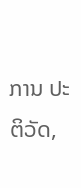ການ ປະຕິວັດ,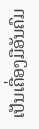ເປັນເຄື່ອງມືອັນຄົມ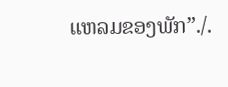ແຫລມຂອງພັກ”./.